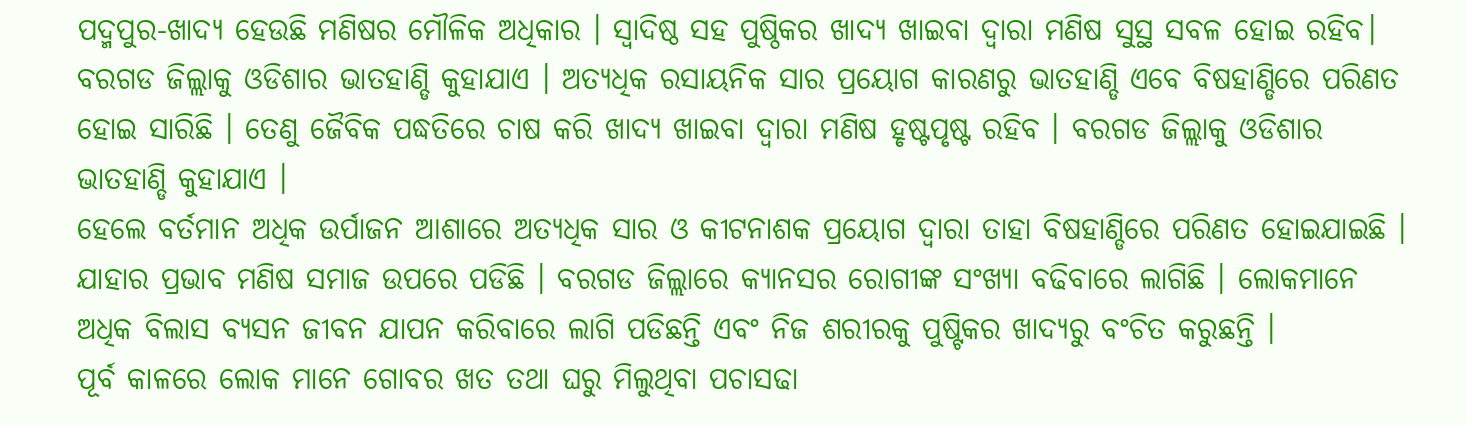ପଦ୍ମପୁର-ଖାଦ୍ୟ ହେଉଛି ମଣିଷର ମୌଳିକ ଅଧିକାର । ସ୍ୱାଦିଷ୍ଠ ସହ ପୁଷ୍ଠିକର ଖାଦ୍ୟ ଖାଇବା ଦ୍ୱାରା ମଣିଷ ସୁସ୍ଥ ସବଳ ହୋଇ ରହିବ। ବରଗଡ ଜିଲ୍ଲାକୁ ଓଡିଶାର ଭାତହାଣ୍ଡି କୁହାଯାଏ । ଅତ୍ୟଧିକ ରସାୟନିକ ସାର ପ୍ରୟୋଗ କାରଣରୁ ଭାତହାଣ୍ଡି ଏବେ ବିଷହାଣ୍ଡିରେ ପରିଣତ ହୋଇ ସାରିଛି । ତେଣୁ ଜୈବିକ ପଦ୍ଧତିରେ ଚାଷ କରି ଖାଦ୍ୟ ଖାଇବା ଦ୍ୱାରା ମଣିଷ ହୃଷ୍ଟପୃଷ୍ଟ ରହିବ । ବରଗଡ ଜିଲ୍ଲାକୁ ଓଡିଶାର ଭାତହାଣ୍ଡି କୁହାଯାଏ ।
ହେଲେ ବର୍ତମାନ ଅଧିକ ଉର୍ପାଜନ ଆଶାରେ ଅତ୍ୟଧିକ ସାର ଓ କୀଟନାଶକ ପ୍ରୟୋଗ ଦ୍ୱାରା ତାହା ବିଷହାଣ୍ଡିରେ ପରିଣତ ହୋଇଯାଇଛି । ଯାହାର ପ୍ରଭାବ ମଣିଷ ସମାଜ ଉପରେ ପଡିଛି । ବରଗଡ ଜିଲ୍ଲାରେ କ୍ୟାନସର ରୋଗୀଙ୍କ ସଂଖ୍ୟା ବଢିବାରେ ଲାଗିଛି । ଲୋକମାନେ ଅଧିକ ବିଲାସ ବ୍ୟସନ ଜୀବନ ଯାପନ କରିବାରେ ଲାଗି ପଡିଛନ୍ତି ଏବଂ ନିଜ ଶରୀରକୁ ପୁଷ୍ଟିକର ଖାଦ୍ୟରୁ ବଂଚିତ କରୁଛନ୍ତି ।
ପୂର୍ବ କାଳରେ ଲୋକ ମାନେ ଗୋବର ଖତ ତଥା ଘରୁ ମିଲୁଥିବା ପଚାସଢା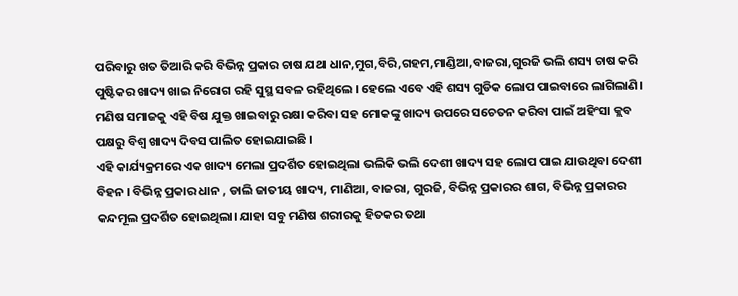ପରିବାରୁ ଖତ ତିଆରି କରି ବିଭିନ୍ନ ପ୍ରକାର ଚାଷ ଯଥା ଧାନ,ମୁଗ,ବିରି,ଗହମ,ମାଣ୍ଡିଆ,ବାଜରା,ଗୁରଜି ଭଲି ଶସ୍ୟ ଚାଷ କରି ପୁଷ୍ଟିକର ଖାଦ୍ୟ ଖାଇ ନିରୋଗ ରହି ସୁସ୍ଥ ସବଳ ରହିଥିଲେ । ହେଲେ ଏବେ ଏହି ଶସ୍ୟ ଗୁଡିକ ଲୋପ ପାଇବାରେ ଲାଗିଲାଣି। ମଣିଷ ସମାଜକୁ ଏହି ବିଷ ଯୁକ୍ତ ଖାଇବାରୁ ରକ୍ଷା କରିବା ସହ ମୋକଙ୍କୁ ଖାଦ୍ୟ ଉପରେ ସଚେତନ କରିବା ପାଇଁ ଅହିଂସା କ୍ଲବ ପକ୍ଷରୁ ବିଶ୍ୱ ଖାଦ୍ୟ ଦିବସ ପାଲିତ ହୋଇଯାଇଛି ।
ଏହି କାର୍ଯ୍ୟକ୍ରମରେ ଏକ ଖାଦ୍ୟ ମେଲା ପ୍ରଦର୍ଶିତ ହୋଇଥିଲା ଭଲିକି ଭଲି ଦେଶୀ ଖାଦ୍ୟ ସହ ଲୋପ ପାଇ ଯାଉଥିବା ଦେଶୀ ବିହନ । ବିଭିନ୍ନ ପ୍ରକାର ଧାନ , ଡାଲି ଜାତୀୟ ଖାଦ୍ୟ, ମାଣିଆ, ବାଜରା, ଗୁରଜି, ବିଭିନ୍ନ ପ୍ରକାରର ଶାଗ, ବିଭିନ୍ନ ପ୍ରକାରର କନ୍ଦମୂଲ ପ୍ରଦର୍ଶିତ ହୋଇଥିଲା। ଯାହା ସବୁ ମଣିଷ ଶରୀରକୁ ହିତକର ତଥା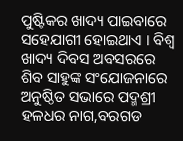ପୁଷ୍ଟିକର ଖାଦ୍ୟ ପାଇବାରେ ସହେଯାଗୀ ହୋଇଥାଏ । ବିଶ୍ୱ ଖାଦ୍ୟ ଦିବସ ଅବସରରେ ଶିବ ସାହୁଙ୍କ ସଂଯୋଜନାରେ ଅନୁଷ୍ଠିତ ସଭାରେ ପଦ୍ମଶ୍ରୀ ହଳଧର ନାଗ,ବରଗଡ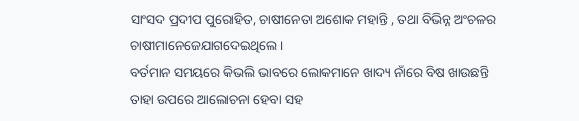ସାଂସଦ ପ୍ରଦୀପ ପୁରୋହିତ, ଚାଷୀନେତା ଅଶୋକ ମହାନ୍ତି , ତଥା ବିଭିନ୍ନ ଅଂଚଳର ଚାଷୀମାନେଜେଯାଗଦେଇଥିଲେ ।
ବର୍ତମାନ ସମୟରେ କିଭଲି ଭାବରେ ଲୋକମାନେ ଖାଦ୍ୟ ନାଁରେ ବିଷ ଖାଉଛନ୍ତି ତାହା ଉପରେ ଆଲୋଚନା ହେବା ସହ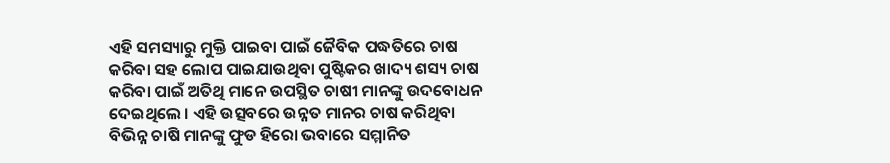ଏହି ସମସ୍ୟାରୁ ମୁକ୍ତି ପାଇବା ପାଇଁ ଜୈବିକ ପଦ୍ଧତିରେ ଚାଷ କରିବା ସହ ଲୋପ ପାଇଯାଉଥିବା ପୁଷ୍ଟିକର ଖାଦ୍ୟ ଶସ୍ୟ ଚାଷ କରିବା ପାଇଁ ଅତିଥି ମାନେ ଉପସ୍ଥିତ ଚାଷୀ ମାନଙ୍କୁ ଉଦବୋଧନ ଦେଇଥିଲେ । ଏହି ଉତ୍ସବରେ ଉନ୍ନତ ମାନର ଚାଷ କରିଥିବା ବିଭିନ୍ନ ଚାଷି ମାନଙ୍କୁ ଫୁଡ ହିରୋ ଭବାରେ ସମ୍ମାନିତ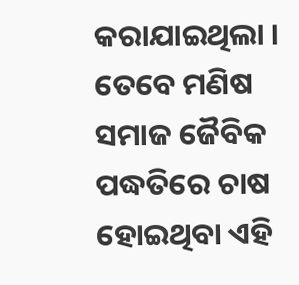କରାଯାଇଥିଲା । ତେବେ ମଣିଷ ସମାଜ ଜୈବିକ ପଦ୍ଧତିରେ ଚାଷ ହୋଇଥିବା ଏହି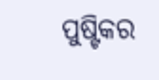ପୁଷ୍ଟିକର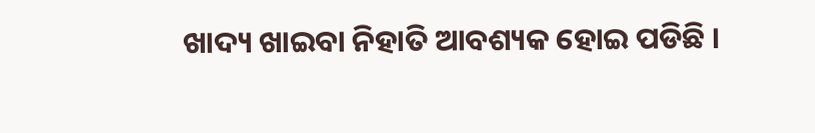ଖାଦ୍ୟ ଖାଇବା ନିହାତି ଆବଶ୍ୟକ ହୋଇ ପଡିଛି ।